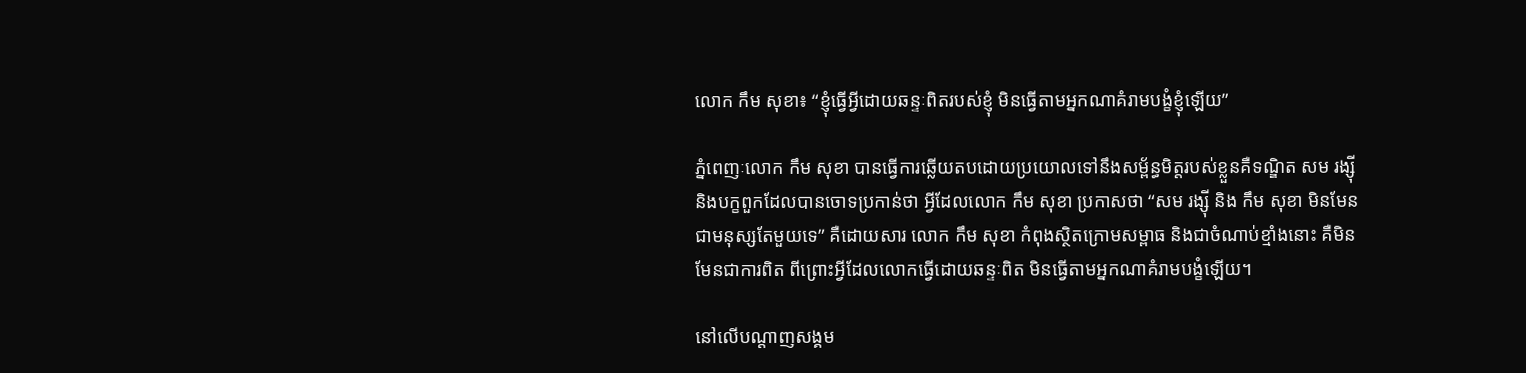លោក កឹម សុខា៖ “ខ្ញុំធ្វើអ្វីដោយឆន្ទៈពិតរបស់ខ្ញុំ មិនធ្វើតាមអ្នកណាគំរាមបង្ខំខ្ញុំឡើយ”

ភ្នំពេញៈលោក កឹម សុខា បានធ្វើការឆ្លើយតបដោយប្រយោលទៅនឹងសម្ព័ន្ធមិត្តរបស់ខ្លួនគឺទណ្ឌិត សម រង្ស៊ី និងបក្ខពួកដែលបានចោទប្រកាន់ថា អ្វីដែលលោក កឹម សុខា ប្រកាសថា “សម រង្ស៊ី និង កឹម សុខា មិនមែនជាមនុស្សតែមួយទេ” គឺដោយសារ លោក កឹម សុខា កំពុងស្ថិតក្រោមសម្ពាធ និងជាចំណាប់ខ្មាំងនោះ គឺមិនមែនជាការពិត ពីព្រោះអ្វីដែលលោកធ្វើដោយឆន្ទៈពិត មិនធ្វើតាមអ្នកណាគំរាមបង្ខំឡើយ។

នៅលើបណ្តាញសង្គម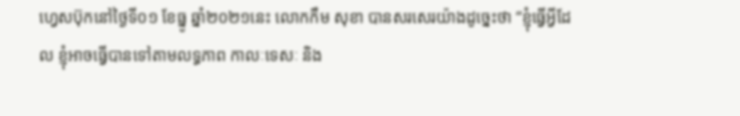ហ្វេសប៊ុកនៅថ្ងៃទី០១ ខែធ្នូ ឆ្នាំ២០២១នេះ លោកកឹម សុខា បានសរសេរយ៉ាងដូច្នេះថា “ខ្ញុំធ្វើអ្វីដែល ខ្ញុំអាចធ្វើបានទៅតាមលទ្ធភាព កាលៈទេសៈ និង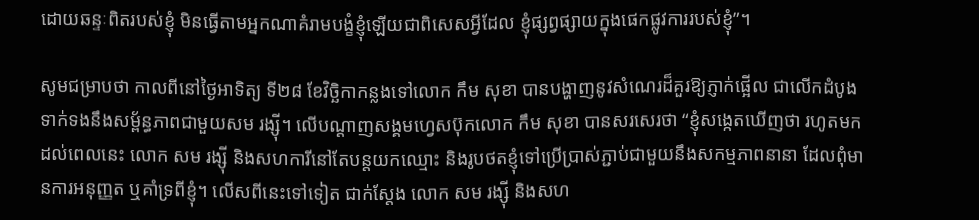ដោយឆន្ទៈពិតរបស់ខ្ញុំ មិនធ្វើតាមអ្នកណាគំរាមបង្ខំខ្ញុំឡើយជាពិសេសអ្វីដែល ខ្ញុំផ្សព្វផ្សាយក្នុងផេកផ្លូវការរបស់ខ្ញុំ”។

សូមជម្រាបថា កាលពីនៅថ្ងៃអាទិត្យ ទី២៨ ខែវិច្ឆិកាកន្លងទៅលោក កឹម សុខា បានបង្ហាញនូវសំណេរដ៏គួរឱ្យភ្ញាក់ផ្អើល ជាលើកដំបូងទាក់ទងនឹងសម្ព័ន្ធភាពជាមួយសម រង្ស៊ី។ លើបណ្ដាញសង្គមហ្វេសប៊ុកលោក កឹម សុខា បានសរសេរថា “ខ្ញុំសង្កេតឃើញថា រហូតមកដល់ពេលនេះ លោក សម រង្ស៊ី និងសហការីនៅតែបន្តយកឈ្មោះ និងរូបថតខ្ញុំទៅប្រើប្រាស់ភ្ជាប់ជាមួយនឹងសកម្មភាពនានា ដែលពុំមានការអនុញ្ញត ឬគាំទ្រពីខ្ញុំ។ លើសពីនេះទៅទៀត ជាក់ស្តែង លោក សម រង្ស៊ី និងសហ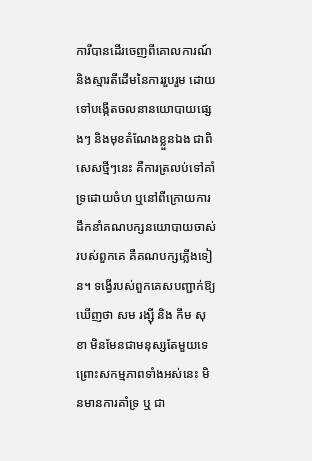ការីបានដើរចេញពីគោលការណ៍ និងស្មារតីដើមនៃការរួបរួម ដោយទៅបង្កើតចលនានយោបាយផ្សេងៗ និងមុខតំណែងខ្លួនឯង ជាពិសេសថ្មីៗនេះ គឺការត្រលប់ទៅគាំទ្រដោយចំហ ឬនៅពីក្រោយការដឹកនាំគណបក្សនយោបាយចាស់របស់ពួកគេ គឺគណបក្សភ្លើងទៀន។ ទង្វើរបស់ពួកគេសបញ្ជាក់ឱ្យឃើញថា សម រង្ស៊ី និង កឹម សុខា មិនមែនជាមនុស្សតែមួយទេ ព្រោះសកម្មភាពទាំងអស់នេះ មិនមានការគាំទ្រ ឬ ជា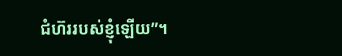ជំហ៊ររបស់ខ្ញុំឡើយ”។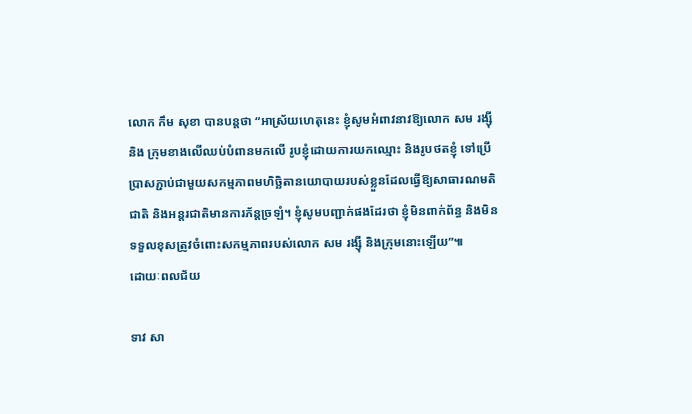លោក កឹម សុខា បានបន្តថា “អាស្រ័យហេតុនេះ ខ្ញុំសូមអំពាវនាវឱ្យលោក សម រង្ស៊ី និង ក្រុមខាងលើឈប់បំពានមកលើ រូបខ្ញុំដោយការយកឈ្មោះ និងរូបថតខ្ញុំ ទៅប្រើប្រាសភ្ជាប់ជាមួយសកម្មភាពមហិច្ឆិតានយោបាយរបស់ខ្លួនដែលធ្វើឱ្យសាធារណមតិជាតិ និងអន្តរជាតិមានការភ័ន្តច្រឡំ។ ខ្ញុំសូមបញ្ជាក់ផងដែរថា ខ្ញុំមិនពាក់ព័ន្ធ និងមិនទទួលខុសត្រូវចំពោះសកម្មភាពរបស់លោក សម រង្ស៊ី និងក្រុមនោះឡើយ”៕
ដោយៈពលជ័យ

ទាវ សា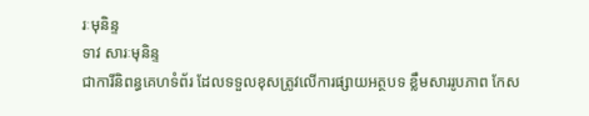រៈមុនិន្ទ
ទាវ សារៈមុនិន្ទ
ជាការីនិពន្ធគេហទំព័រ ដែលទទួលខុសត្រូវលើការផ្សាយអត្ថបទ ខ្លឹមសាររូបភាព កែស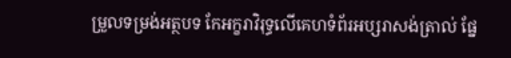ម្រួលទម្រង់អត្ថបទ កែអក្ខរាវិរុទ្ធលើគេហទំព័រអប្សរាសង់ត្រាល់ ផ្នែ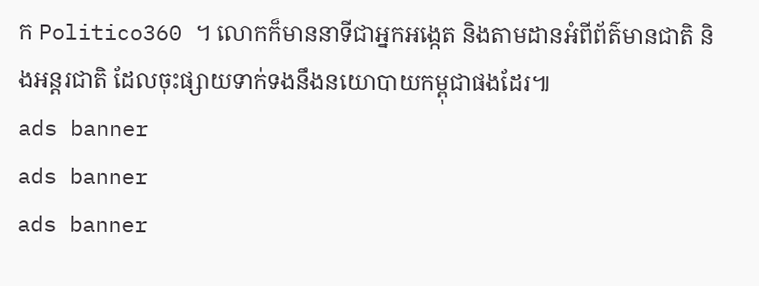ក Politico360 ។ លោកក៏មាននាទីជាអ្នកអង្កេត និងតាមដានអំពីព័ត៌មានជាតិ និងអន្តរជាតិ ដែលចុះផ្សាយទាក់ទងនឹងនយោបាយកម្ពុជាផងដែរ៕
ads banner
ads banner
ads banner